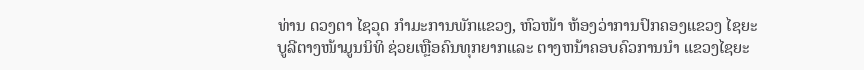ທ່ານ ດວງຕາ ໄຊວຸດ ກຳມະການພັກແຂວງ, ຫົວໜ້າ ຫ້ອງວ່າການປົກຄອງແຂວງ ໄຊຍະບູລີຕາງໜ້າມູນນິທິ ຊ່ວຍເຫຼືອຄົນທຸກຍາກແລະ ຕາງຫນ້າຄອບຄົວການນຳ ແຂວງໄຊຍະ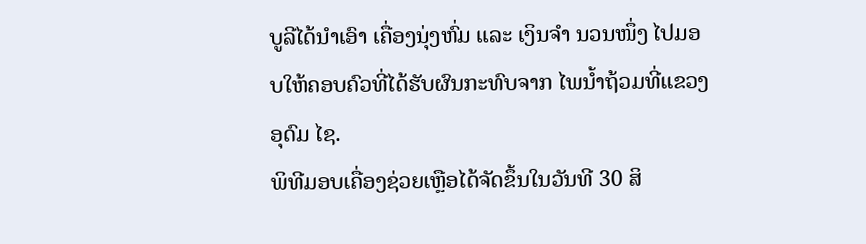ບູລີໄດ້ນຳເອົາ ເຄື່ອງນຸ່ງຫົ່ມ ແລະ ເງິນຈຳ ນວນໜຶ່ງ ໄປມອບໃຫ້ຄອບຄົວທີ່ໄດ້ຮັບຜົນກະທົບຈາກ ໄພນໍ້າຖ້ວມທີ່ແຂວງອຸດົມ ໄຊ.
ພິທີມອບເຄື່ອງຊ່ວຍເຫຼືອໄດ້ຈັດຂຶ້ນໃນວັນທີ 30 ສິ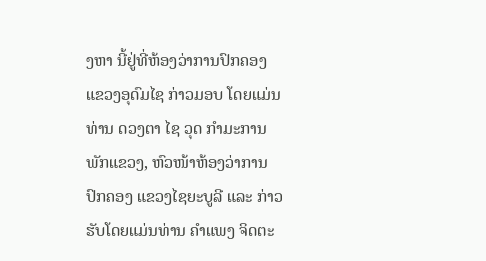ງຫາ ນີ້ຢູ່ທີ່ຫ້ອງວ່າການປົກຄອງ ແຂວງອຸດົມໄຊ ກ່າວມອບ ໂດຍແມ່ນທ່ານ ດວງຕາ ໄຊ ວຸດ ກຳມະການພັກແຂວງ, ຫົວໜ້າຫ້ອງວ່າການປົກຄອງ ແຂວງໄຊຍະບູລີ ແລະ ກ່າວ ຮັບໂດຍແມ່ນທ່ານ ຄຳແພງ ຈິດຕະ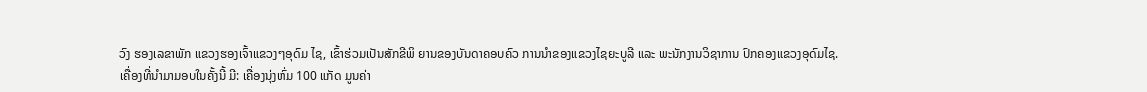ວົງ ຮອງເລຂາພັກ ແຂວງຮອງເຈົ້າແຂວງໆອຸດົມ ໄຊ, ເຂົ້າຮ່ວມເປັນສັກຂີພິ ຍານຂອງບັນດາຄອບຄົວ ການນຳຂອງແຂວງໄຊຍະບູລີ ແລະ ພະນັກງານວິຊາການ ປົກຄອງແຂວງອຸດົມໄຊ.
ເຄື່ອງທີ່ນຳມາມອບໃນຄັ້ງນີ້ ມີ: ເຄື່ອງນຸ່ງຫົ່ມ 100 ແກັດ ມູນຄ່າ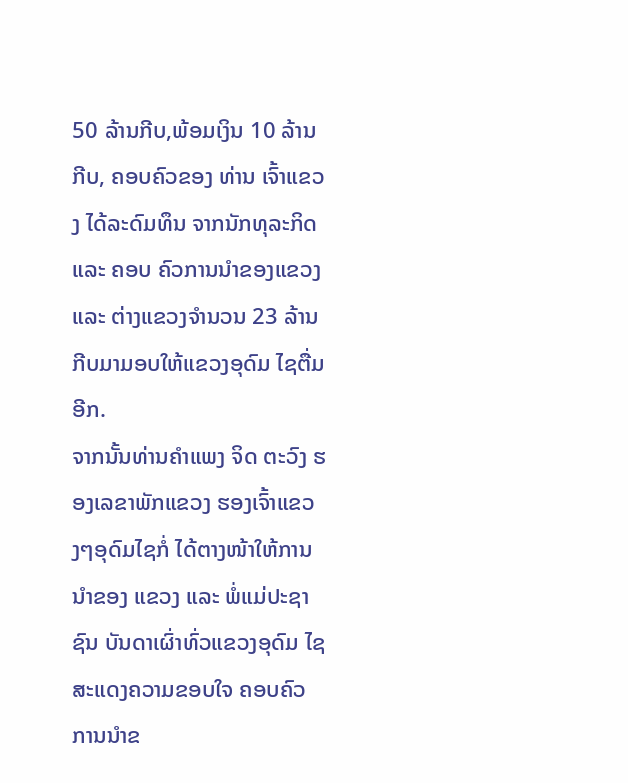50 ລ້ານກີບ,ພ້ອມເງິນ 10 ລ້ານກີບ, ຄອບຄົວຂອງ ທ່ານ ເຈົ້າແຂວງ ໄດ້ລະດົມທຶນ ຈາກນັກທຸລະກິດ ແລະ ຄອບ ຄົວການນຳຂອງແຂວງ ແລະ ຕ່າງແຂວງຈຳນວນ 23 ລ້ານ ກີບມາມອບໃຫ້ແຂວງອຸດົມ ໄຊຕື່ມອີກ.
ຈາກນັ້ນທ່ານຄຳແພງ ຈິດ ຕະວົງ ຮອງເລຂາພັກແຂວງ ຮອງເຈົ້າແຂວງໆອຸດົມໄຊກໍ່ ໄດ້ຕາງໜ້າໃຫ້ການນຳຂອງ ແຂວງ ແລະ ພໍ່ແມ່ປະຊາຊົນ ບັນດາເຜົ່າທົ່ວແຂວງອຸດົມ ໄຊສະແດງຄວາມຂອບໃຈ ຄອບຄົວການນຳຂ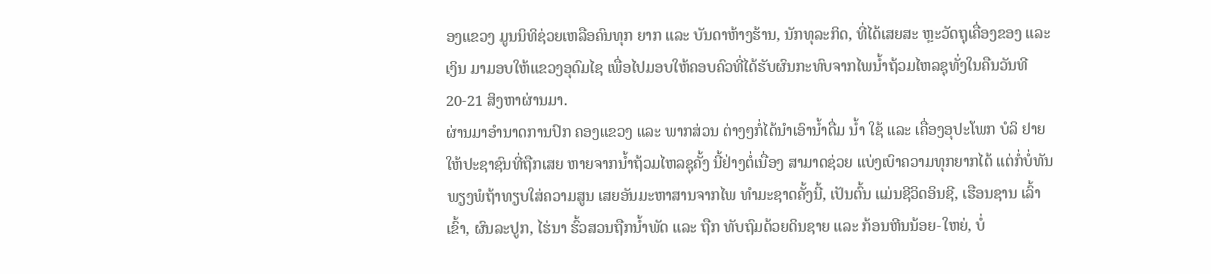ອງແຂວງ ມູນນິທິຊ່ວຍເຫລືອຄົນທຸກ ຍາກ ແລະ ບັນດາຫ້າງຮ້ານ, ນັກທຸລະກິດ, ທີ່ໄດ້ເສຍສະ ຫຼະວັດຖຸເຄື່ອງຂອງ ແລະ ເງິນ ມາມອບໃຫ້ແຂວງອຸດົມໄຊ ເພື່ອໄປມອບໃຫ້ຄອບຄົວທີ່ໄດ້ຮັບຜົນກະທົບຈາກໄພນໍ້າຖ້ວມໄຫລຊຸທັ່ງໃນຄືນວັນທີ 20-21 ສິງຫາຜ່ານມາ.
ຜ່ານມາອຳນາດການປົກ ຄອງແຂວງ ແລະ ພາກສ່ວນ ຕ່າງໆກໍ່ໄດ້ນຳເອົານ້ຳດື່ມ ນ້ຳ ໃຊ້ ແລະ ເຄື່ອງອຸປະໂພກ ບໍລິ ຢາຍໃຫ້ປະຊາຊົນທີ່ຖືກເສຍ ຫາຍຈາກນ້ຳຖ້ວມໄຫລຊຸຄັ້ງ ນີ້ຢ່າງຕໍ່ເນື່ອງ ສາມາດຊ່ວຍ ແບ່ງເບົາຄວາມທຸກຍາກໄດ້ ແຕ່ກໍ່ບໍ່ທັນ ພຽງພໍຖ້າທຽບໃສ່ຄວາມສູນ ເສຍອັນມະຫາສານຈາກໄພ ທຳມະຊາດຄັ້ງນີ້, ເປັນຕົ້ນ ແມ່ນຊີວິດອິນຊີ, ເຮືອນຊານ ເລົ້າເຂົ້າ, ຜົນລະປູກ, ໄຮ່ນາ ຮົ້ວສວນຖືກນ້ຳພັດ ແລະ ຖືກ ທັບຖົມດ້ວຍດິນຊາຍ ແລະ ກ້ອນຫີນນ້ອຍ-ໃຫຍ່, ບໍ່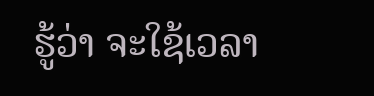ຮູ້ວ່າ ຈະໃຊ້ເວລາ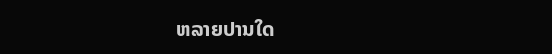ຫລາຍປານໃດ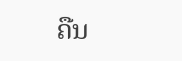ຄືນ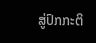ສູ່ປົກກະຕິ